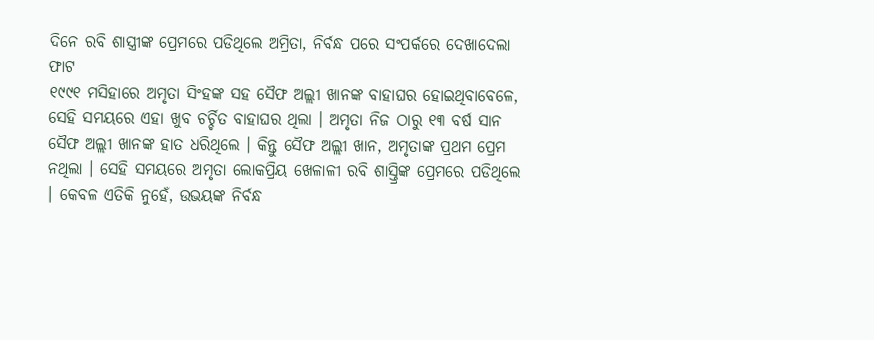ଦିନେ ରବି ଶାସ୍ତ୍ରୀଙ୍କ ପ୍ରେମରେ ପଡିଥିଲେ ଅମ୍ରିତା, ନିର୍ବନ୍ଧ ପରେ ସଂପର୍କରେ ଦେଖାଦେଲା ଫାଟ
୧୯୯୧ ମସିହାରେ ଅମୃତା ସିଂହଙ୍କ ସହ ସୈଫ ଅଲ୍ଲୀ ଖାନଙ୍କ ବାହାଘର ହୋଇଥିବାବେଳେ, ସେହି ସମୟରେ ଏହା ଖୁବ ଚର୍ଚ୍ଚିତ ବାହାଘର ଥିଲା । ଅମୃତା ନିଜ ଠାରୁ ୧୩ ବର୍ଷ ସାନ ସୈଫ ଅଲ୍ଲୀ ଖାନଙ୍କ ହାତ ଧରିଥିଲେ । କିନ୍ତୁ ସୈଫ ଅଲ୍ଲୀ ଖାନ, ଅମୃତାଙ୍କ ପ୍ରଥମ ପ୍ରେମ ନଥିଲା । ସେହି ସମୟରେ ଅମୃତା ଲୋକପ୍ରିୟ ଖେଳାଳୀ ରବି ଶାସ୍ତ୍ରିଙ୍କ ପ୍ରେମରେ ପଡିଥିଲେ । କେବଳ ଏତିକି ନୁହେଁ, ଉଭୟଙ୍କ ନିର୍ବନ୍ଧ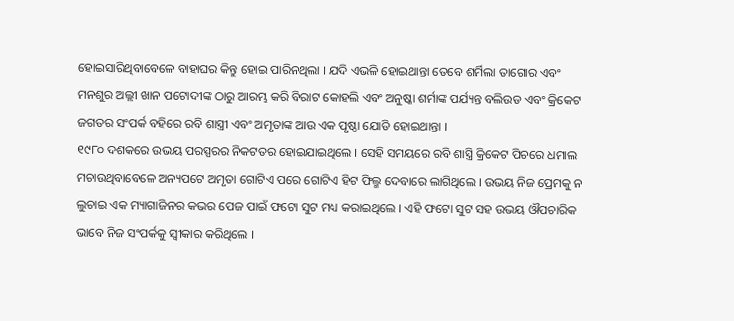ହୋଇସାରିଥିବାବେଳେ ବାହାଘର କିନ୍ତୁ ହୋଇ ପାରିନଥିଲା । ଯଦି ଏଭଳି ହୋଇଥାନ୍ତା ତେବେ ଶର୍ମିଲା ତାଗୋର ଏବଂ ମନଶୁର ଅଲ୍ଲୀ ଖାନ ପଟୋଦୀଙ୍କ ଠାରୁ ଆରମ୍ଭ କରି ବିରାଟ କୋହଲି ଏବଂ ଅନୁଷ୍କା ଶର୍ମାଙ୍କ ପର୍ଯ୍ୟନ୍ତ ବଲିଉଡ ଏବଂ କ୍ରିକେଟ ଜଗତର ସଂପର୍କ ବହିରେ ରବି ଶାସ୍ତ୍ରୀ ଏବଂ ଅମୃତାଙ୍କ ଆଉ ଏକ ପୃଷ୍ଠା ଯୋଡି ହୋଇଥାନ୍ତା ।
୧୯୮୦ ଦଶକରେ ଉଭୟ ପରସ୍ପରର ନିକଟତର ହୋଇଯାଇଥିଲେ । ସେହି ସମୟରେ ରବି ଶାସ୍ତ୍ରି କ୍ରିକେଟ ପିଚରେ ଧମାଲ ମଚାଉଥିବାବେଳେ ଅନ୍ୟପଟେ ଅମୃତା ଗୋଟିଏ ପରେ ଗୋଟିଏ ହିଟ ଫିଲ୍ମ ଦେବାରେ ଲାଗିଥିଲେ । ଉଭୟ ନିଜ ପ୍ରେମକୁ ନ ଲୁଚାଇ ଏକ ମ୍ୟାଗାଜିନର କଭର ପେଜ ପାଇଁ ଫଟୋ ସୁଟ ମଧ୍ୟ କରାଇଥିଲେ । ଏହି ଫଟୋ ସୁଟ ସହ ଉଭୟ ଔପଚାରିକ ଭାବେ ନିଜ ସଂପର୍କକୁ ସ୍ୱୀକାର କରିଥିଲେ ।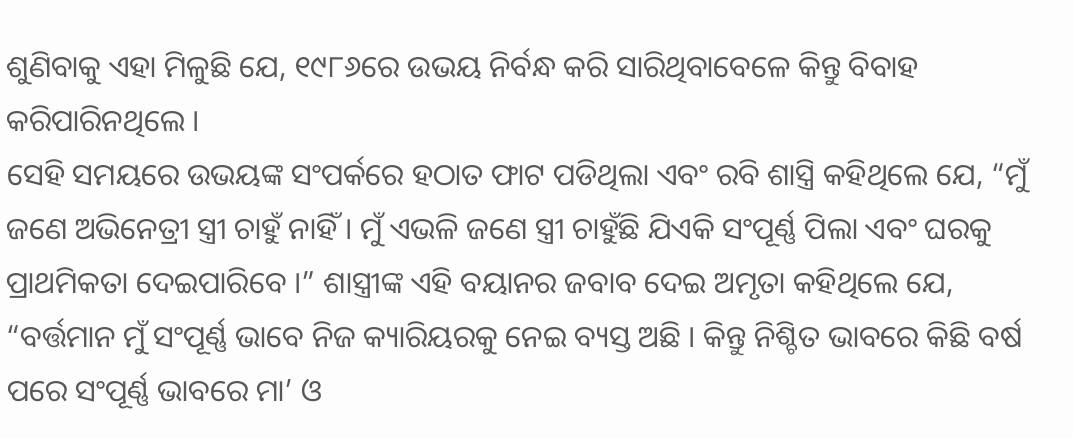ଶୁଣିବାକୁ ଏହା ମିଳୁଛି ଯେ, ୧୯୮୬ରେ ଉଭୟ ନିର୍ବନ୍ଧ କରି ସାରିଥିବାବେଳେ କିନ୍ତୁ ବିବାହ କରିପାରିନଥିଲେ ।
ସେହି ସମୟରେ ଉଭୟଙ୍କ ସଂପର୍କରେ ହଠାତ ଫାଟ ପଡିଥିଲା ଏବଂ ରବି ଶାସ୍ତ୍ରି କହିଥିଲେ ଯେ, “ମୁଁ ଜଣେ ଅଭିନେତ୍ରୀ ସ୍ତ୍ରୀ ଚାହୁଁ ନାହିଁ । ମୁଁ ଏଭଳି ଜଣେ ସ୍ତ୍ରୀ ଚାହୁଁଛି ଯିଏକି ସଂପୂର୍ଣ୍ଣ ପିଲା ଏବଂ ଘରକୁ ପ୍ରାଥମିକତା ଦେଇପାରିବେ ।” ଶାସ୍ତ୍ରୀଙ୍କ ଏହି ବୟାନର ଜବାବ ଦେଇ ଅମୃତା କହିଥିଲେ ଯେ, “ବର୍ତ୍ତମାନ ମୁଁ ସଂପୂର୍ଣ୍ଣ ଭାବେ ନିଜ କ୍ୟାରିୟରକୁ ନେଇ ବ୍ୟସ୍ତ ଅଛି । କିନ୍ତୁ ନିଶ୍ଚିତ ଭାବରେ କିଛି ବର୍ଷ ପରେ ସଂପୂର୍ଣ୍ଣ ଭାବରେ ମା’ ଓ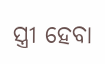ସ୍ତ୍ରୀ ହେବା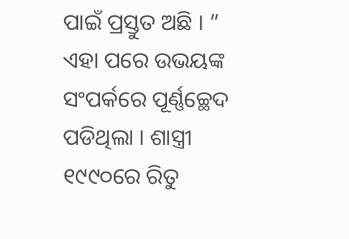ପାଇଁ ପ୍ରସ୍ତୁତ ଅଛି । ”
ଏହା ପରେ ଉଭୟଙ୍କ ସଂପର୍କରେ ପୂର୍ଣ୍ଣଚ୍ଛେଦ ପଡିଥିଲା । ଶାସ୍ତ୍ରୀ ୧୯୯୦ରେ ରିତୁ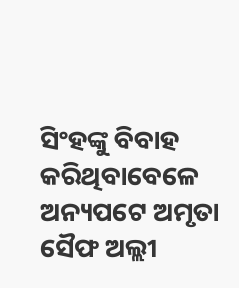ସିଂହଙ୍କୁ ବିବାହ କରିଥିବାବେଳେ ଅନ୍ୟପଟେ ଅମୃତା ସୈଫ ଅଲ୍ଲୀ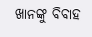ଖାନଙ୍କୁ ବିବାହ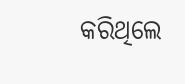କରିଥିଲେ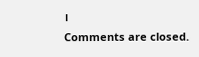।
Comments are closed.